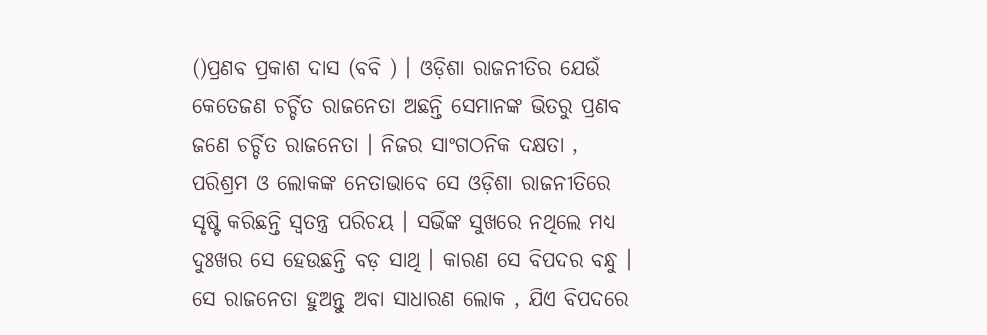()ପ୍ରଣବ ପ୍ରକାଶ ଦାସ (ବବି ) । ଓଡ଼ିଶା ରାଜନୀତିର ଯେଉଁ କେତେଜଣ ଚର୍ଚ୍ଚିତ ରାଜନେତା ଅଛନ୍ତି ସେମାନଙ୍କ ଭିତରୁ ପ୍ରଣବ ଜଣେ ଚର୍ଚ୍ଚିତ ରାଜନେତା । ନିଜର ସାଂଗଠନିକ ଦକ୍ଷତା , ପରିଶ୍ରମ ଓ ଲୋକଙ୍କ ନେତାଭାବେ ସେ ଓଡ଼ିଶା ରାଜନୀତିରେ ସୃଷ୍ଟି କରିଛନ୍ତି ସ୍ବତନ୍ତ୍ର ପରିଚୟ । ସଭିଁଙ୍କ ସୁଖରେ ନଥିଲେ ମଧ୍ୟ ଦୁଃଖର ସେ ହେଉଛନ୍ତି ବଡ଼ ସାଥି । କାରଣ ସେ ବିପଦର ବନ୍ଧୁ । ସେ ରାଜନେତା ହୁଅନ୍ତୁ ଅବା ସାଧାରଣ ଲୋକ , ଯିଏ ବିପଦରେ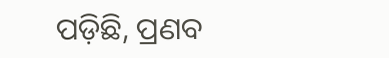ପଡ଼ିଛି, ପ୍ରଣବ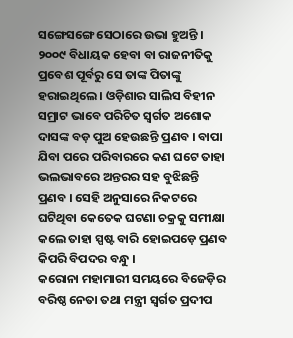ସଙ୍ଗେସଙ୍ଗେ ସେଠାରେ ଉଭା ହୁଅନ୍ତି । ୨୦୦୯ ବିଧାୟକ ହେବା ବା ରାଜନୀତିକୁ ପ୍ରବେଶ ପୂର୍ବରୁ ସେ ତାଙ୍କ ପିତାଙ୍କୁ ହରାଇଥିଲେ । ଓଡ଼ିଶାର ସାଲିସ ବିହୀନ ସମ୍ରାଟ ଭାବେ ପରିଚିତ ସ୍ବର୍ଗତ ଅଶୋକ ଦାସଙ୍କ ବଡ଼ ପୁଅ ହେଉଛନ୍ତି ପ୍ରଣବ । ବାପା ଯିବା ପରେ ପରିବାରରେ କଣ ଘଟେ ତାହା ଭଲଭାବରେ ଅନ୍ତରର ସହ ବୁଝିଛନ୍ତି ପ୍ରଣବ । ସେହି ଅନୁସାରେ ନିକଟରେ ଘଟିଥିବା କେତେକ ଘଟଣା ଚକ୍ରକୁ ସମୀକ୍ଷା କଲେ ତାହା ସ୍ପଷ୍ଟ ବାରି ହୋଇପଡ଼େ ପ୍ରଣବ କିପରି ବିପଦର ବନ୍ଧୁ ।
କରୋନା ମହାମାରୀ ସମୟରେ ବିଜେଡ଼ିର ବରିଷ୍ଠ ନେତା ତଥା ମନ୍ତ୍ରୀ ସ୍ବର୍ଗତ ପ୍ରଦୀପ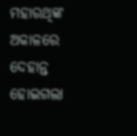ମହାରଥିଙ୍କ ଅକାଳରେ ଦେହାନ୍ତ ହୋଇଗଲା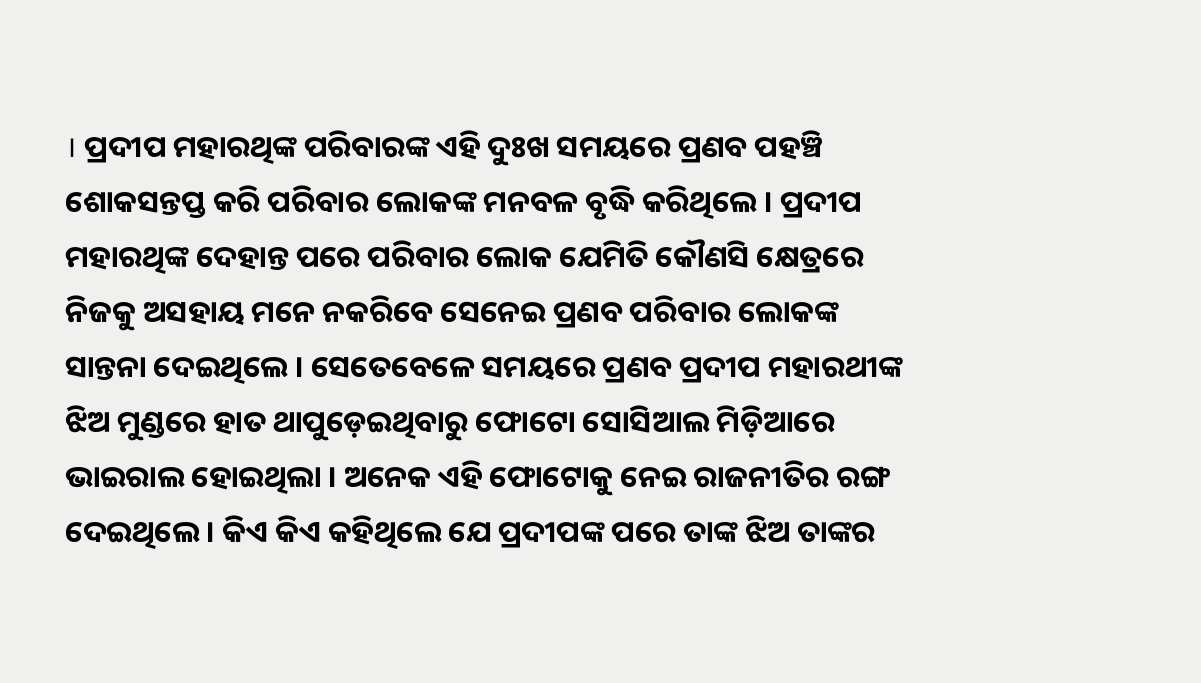। ପ୍ରଦୀପ ମହାରଥିଙ୍କ ପରିବାରଙ୍କ ଏହି ଦୁଃଖ ସମୟରେ ପ୍ରଣବ ପହଞ୍ଚି ଶୋକସନ୍ତପ୍ତ କରି ପରିବାର ଲୋକଙ୍କ ମନବଳ ବୃଦ୍ଧି କରିଥିଲେ । ପ୍ରଦୀପ ମହାରଥିଙ୍କ ଦେହାନ୍ତ ପରେ ପରିବାର ଲୋକ ଯେମିତି କୌଣସି କ୍ଷେତ୍ରରେ ନିଜକୁ ଅସହାୟ ମନେ ନକରିବେ ସେନେଇ ପ୍ରଣବ ପରିବାର ଲୋକଙ୍କ ସାନ୍ତନା ଦେଇଥିଲେ । ସେତେବେଳେ ସମୟରେ ପ୍ରଣବ ପ୍ରଦୀପ ମହାରଥୀଙ୍କ ଝିଅ ମୁଣ୍ଡରେ ହାତ ଥାପୁଡ଼େଇଥିବାରୁ ଫୋଟୋ ସୋସିଆଲ ମିଡ଼ିଆରେ ଭାଇରାଲ ହୋଇଥିଲା । ଅନେକ ଏହି ଫୋଟୋକୁ ନେଇ ରାଜନୀତିର ରଙ୍ଗ ଦେଇଥିଲେ । କିଏ କିଏ କହିଥିଲେ ଯେ ପ୍ରଦୀପଙ୍କ ପରେ ତାଙ୍କ ଝିଅ ତାଙ୍କର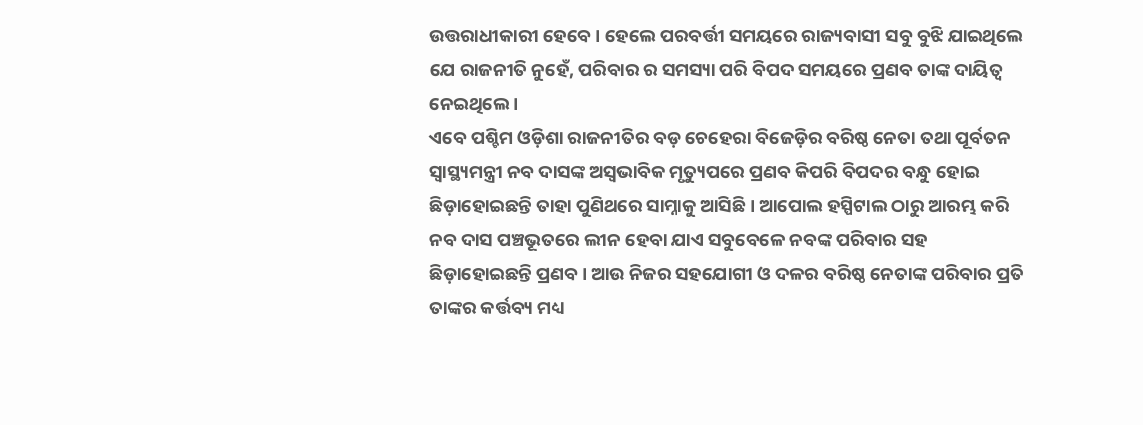ଉତ୍ତରାଧୀକାରୀ ହେବେ । ହେଲେ ପରବର୍ତ୍ତୀ ସମୟରେ ରାଜ୍ୟବାସୀ ସବୁ ବୁଝି ଯାଇଥିଲେ ଯେ ରାଜନୀତି ନୁହେଁ, ପରିବାର ର ସମସ୍ୟା ପରି ବିପଦ ସମୟରେ ପ୍ରଣବ ତାଙ୍କ ଦାୟିତ୍ବ ନେଇଥିଲେ ।
ଏବେ ପଶ୍ଚିମ ଓଡ଼ିଶା ରାଜନୀତିର ବଡ଼ ଚେହେରା ବିଜେଡ଼ିର ବରିଷ୍ଠ ନେତା ତଥା ପୂର୍ବତନ ସ୍ବାସ୍ଥ୍ୟମନ୍ତ୍ରୀ ନବ ଦାସଙ୍କ ଅସ୍ବଭାବିକ ମୃତ୍ୟୁପରେ ପ୍ରଣବ କିପରି ବିପଦର ବନ୍ଧୁ ହୋଇ ଛିଡ଼ାହୋଇଛନ୍ତି ତାହା ପୁଣିଥରେ ସାମ୍ନାକୁ ଆସିଛି । ଆପୋଲ ହସ୍ପିଟାଲ ଠାରୁ ଆରମ୍ଭ କରି ନବ ଦାସ ପଞ୍ଚଭୂତରେ ଲୀନ ହେବା ଯାଏ ସବୁବେଳେ ନବଙ୍କ ପରିବାର ସହ ଛିଡ଼ାହୋଇଛନ୍ତି ପ୍ରଣବ । ଆଉ ନିଜର ସହଯୋଗୀ ଓ ଦଳର ବରିଷ୍ଠ ନେତାଙ୍କ ପରିବାର ପ୍ରତି ତାଙ୍କର କର୍ତ୍ତବ୍ୟ ମଧ୍ୟ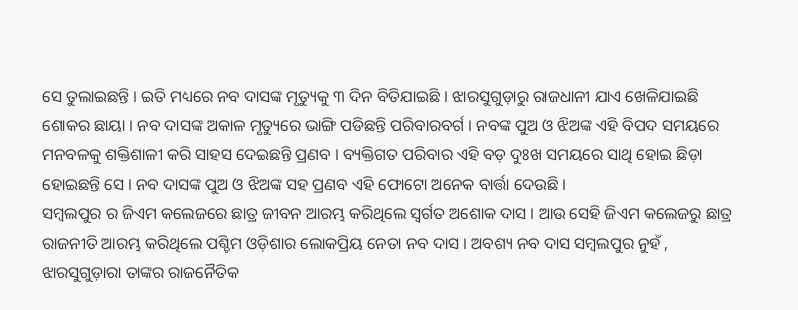ସେ ତୁଲାଇଛନ୍ତି । ଇତି ମଧ୍ୟରେ ନବ ଦାସଙ୍କ ମୃତ୍ୟୁକୁ ୩ ଦିନ ବିତିଯାଇଛି । ଝାରସୁଗୁଡ଼ାରୁ ରାଜଧାନୀ ଯାଏ ଖେଳିଯାଇଛି ଶୋକର ଛାୟା । ନବ ଦାସଙ୍କ ଅକାଳ ମୃତ୍ୟୁରେ ଭାଙ୍ଗି ପଡିଛନ୍ତି ପରିବାରବର୍ଗ । ନବଙ୍କ ପୁଅ ଓ ଝିଅଙ୍କ ଏହି ବିପଦ ସମୟରେ ମନବଳକୁ ଶକ୍ତିଶାଳୀ କରି ସାହସ ଦେଇଛନ୍ତି ପ୍ରଣବ । ବ୍ୟକ୍ତିଗତ ପରିବାର ଏହି ବଡ଼ ଦୁଃଖ ସମୟରେ ସାଥି ହୋଇ ଛିଡ଼ା ହୋଇଛନ୍ତି ସେ । ନବ ଦାସଙ୍କ ପୁଅ ଓ ଝିଅଙ୍କ ସହ ପ୍ରଣବ ଏହି ଫୋଟୋ ଅନେକ ବାର୍ତ୍ତା ଦେଉଛି ।
ସମ୍ବଲପୁର ର ଜିଏମ କଲେଜରେ ଛାତ୍ର ଜୀବନ ଆରମ୍ଭ କରିଥିଲେ ସ୍ବର୍ଗତ ଅଶୋକ ଦାସ । ଆଉ ସେହି ଜିଏମ କଲେଜରୁ ଛାତ୍ର ରାଜନୀତି ଆରମ୍ଭ କରିଥିଲେ ପଶ୍ଚିମ ଓଡ଼ିଶାର ଲୋକପ୍ରିୟ ନେତା ନବ ଦାସ । ଅବଶ୍ୟ ନବ ଦାସ ସମ୍ବଲପୁର ନୁହଁ , ଝାରସୁଗୁଡ଼ାରା ତାଙ୍କର ରାଜନୈତିକ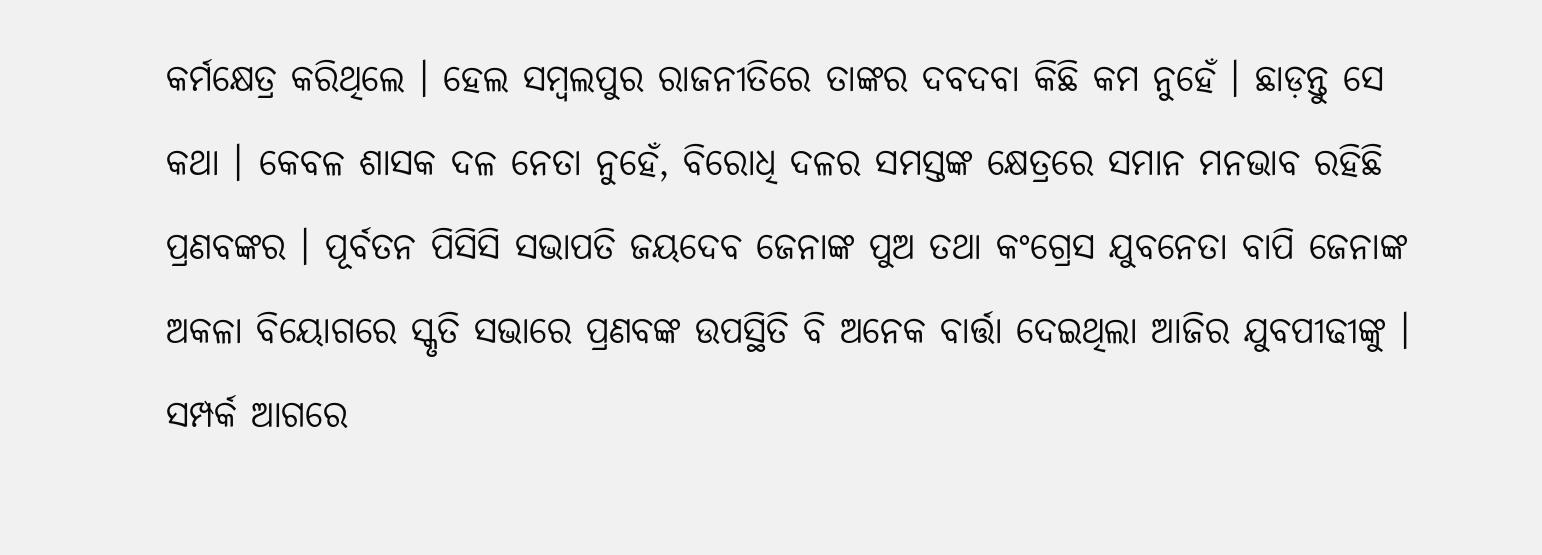କର୍ମକ୍ଷେତ୍ର କରିଥିଲେ । ହେଲ ସମ୍ବଲପୁର ରାଜନୀତିରେ ତାଙ୍କର ଦବଦବା କିଛି କମ ନୁହେଁ । ଛାଡ଼ନ୍ତୁ ସେ କଥା । କେବଳ ଶାସକ ଦଳ ନେତା ନୁହେଁ, ବିରୋଧି ଦଳର ସମସ୍ତଙ୍କ କ୍ଷେତ୍ରରେ ସମାନ ମନଭାବ ରହିଛି ପ୍ରଣବଙ୍କର । ପୂର୍ବତନ ପିସିସି ସଭାପତି ଜୟଦେବ ଜେନାଙ୍କ ପୁଅ ତଥା କଂଗ୍ରେସ ଯୁବନେତା ବାପି ଜେନାଙ୍କ ଅକଳା ବିୟୋଗରେ ସ୍କୃତି ସଭାରେ ପ୍ରଣବଙ୍କ ଉପସ୍ଥିତି ବି ଅନେକ ବାର୍ତ୍ତା ଦେଇଥିଲା ଆଜିର ଯୁବପୀଢୀଙ୍କୁ । ସମ୍ପର୍କ ଆଗରେ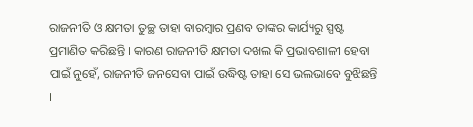ରାଜନୀତି ଓ କ୍ଷମତା ତୁଚ୍ଛ ତାହା ବାରମ୍ବାର ପ୍ରଣବ ତାଙ୍କର କାର୍ଯ୍ୟରୁ ସ୍ପଷ୍ଟ ପ୍ରମାଣିତ କରିଛନ୍ତି । କାରଣ ରାଜନୀତି କ୍ଷମତା ଦଖଲ କି ପ୍ରଭାବଶାଳୀ ହେବା ପାଇଁ ନୁହେଁ, ରାଜନୀତି ଜନସେବା ପାଇଁ ଉଦ୍ଧିଷ୍ଟ ତାହା ସେ ଭଲଭାବେ ବୁଝିଛନ୍ତି ।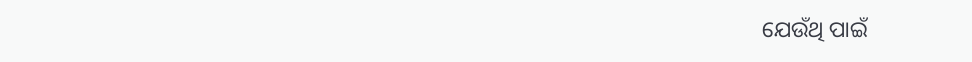ଯେଉଁଥି ପାଇଁ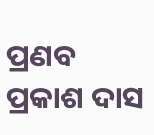ପ୍ରଣବ ପ୍ରକାଶ ଦାସ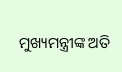ମୁଖ୍ୟମନ୍ତ୍ରୀଙ୍କ ଅତି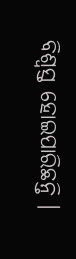ବିଶ୍ବସ୍ତ ହୋଇପାରିଛନ୍ତି ।